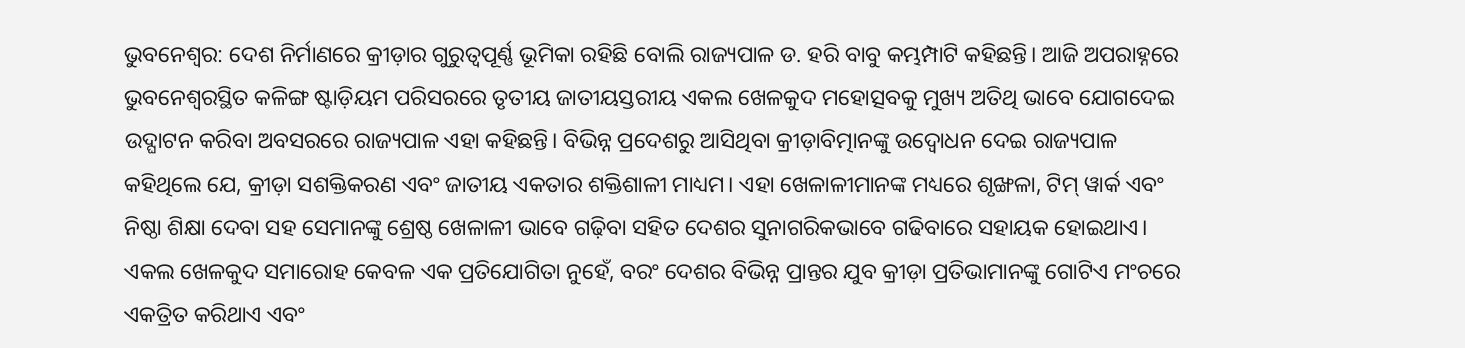ଭୁବନେଶ୍ୱର: ଦେଶ ନିର୍ମାଣରେ କ୍ରୀଡ଼ାର ଗୁରୁତ୍ୱପୂର୍ଣ୍ଣ ଭୂମିକା ରହିଛି ବୋଲି ରାଜ୍ୟପାଳ ଡ. ହରି ବାବୁ କମ୍ଭମ୍ପାଟି କହିଛନ୍ତି। ଆଜି ଅପରାହ୍ନରେ ଭୁବନେଶ୍ୱରସ୍ଥିତ କଳିଙ୍ଗ ଷ୍ଟାଡ଼ିୟମ ପରିସରରେ ତୃତୀୟ ଜାତୀୟସ୍ତରୀୟ ଏକଲ ଖେଳକୁଦ ମହୋତ୍ସବକୁ ମୁଖ୍ୟ ଅତିଥି ଭାବେ ଯୋଗଦେଇ ଉଦ୍ଘାଟନ କରିବା ଅବସରରେ ରାଜ୍ୟପାଳ ଏହା କହିଛନ୍ତି। ବିଭିନ୍ନ ପ୍ରଦେଶରୁ ଆସିଥିବା କ୍ରୀଡ଼ାବିତ୍ମାନଙ୍କୁ ଉଦ୍ବୋଧନ ଦେଇ ରାଜ୍ୟପାଳ କହିଥିଲେ ଯେ, କ୍ରୀଡ଼ା ସଶକ୍ତିକରଣ ଏବଂ ଜାତୀୟ ଏକତାର ଶକ୍ତିଶାଳୀ ମାଧ୍ୟମ। ଏହା ଖେଳାଳୀମାନଙ୍କ ମଧ୍ୟରେ ଶୃଙ୍ଖଳା, ଟିମ୍ ୱାର୍କ ଏବଂ ନିଷ୍ଠା ଶିକ୍ଷା ଦେବା ସହ ସେମାନଙ୍କୁ ଶ୍ରେଷ୍ଠ ଖେଳାଳୀ ଭାବେ ଗଢ଼ିବା ସହିତ ଦେଶର ସୁନାଗରିକଭାବେ ଗଢିବାରେ ସହାୟକ ହୋଇଥାଏ। ଏକଲ ଖେଳକୁଦ ସମାରୋହ କେବଳ ଏକ ପ୍ରତିଯୋଗିତା ନୁହେଁ, ବରଂ ଦେଶର ବିଭିନ୍ନ ପ୍ରାନ୍ତର ଯୁବ କ୍ରୀଡ଼ା ପ୍ରତିଭାମାନଙ୍କୁ ଗୋଟିଏ ମଂଚରେ ଏକତ୍ରିତ କରିଥାଏ ଏବଂ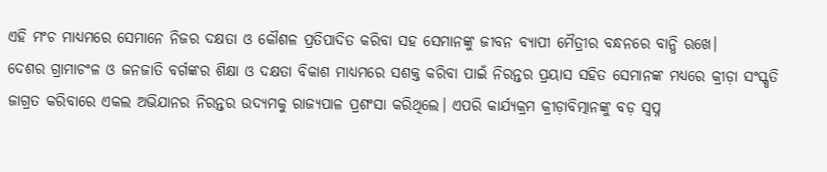ଏହି ମଂଚ ମାଧ୍ୟମରେ ସେମାନେ ନିଜର ଦକ୍ଷତା ଓ କୌଶଳ ପ୍ରତିପାଦିତ କରିବା ସହ ସେମାନଙ୍କୁ ଜୀବନ ବ୍ୟାପୀ ମୈତ୍ରୀର ବନ୍ଧନରେ ବାନ୍ଧି ରଖେ।
ଦେଶର ଗ୍ରାମାଚଂଳ ଓ ଜନଜାତି ବର୍ଗଙ୍କର ଶିକ୍ଷା ଓ ଦକ୍ଷତା ବିକାଶ ମାଧ୍ୟମରେ ସଶକ୍ତ କରିବା ପାଇଁ ନିରନ୍ତର ପ୍ରୟାସ ସହିତ ସେମାନଙ୍କ ମଧ୍ୟରେ କ୍ରୀଡ଼ା ସଂସ୍କୃତି ଜାଗ୍ରତ କରିବାରେ ଏକଲ ଅଭିଯାନର ନିରନ୍ତର ଉଦ୍ୟମକୁ ରାଜ୍ୟପାଳ ପ୍ରଶଂସା କରିଥିଲେ। ଏପରି କାର୍ଯ୍ୟକ୍ରମ କ୍ରୀଡ଼ାବିତ୍ମାନଙ୍କୁ ବଡ଼ ସ୍ୱପ୍ନ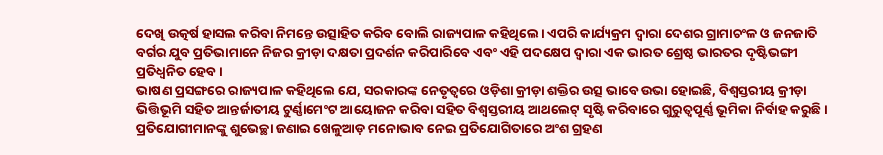ଦେଖି ଉତ୍କର୍ଷ ହାସଲ କରିବା ନିମନ୍ତେ ଉତ୍ସାହିତ କରିବ ବୋଲି ରାଜ୍ୟପାଳ କହିଥିଲେ। ଏପରି କାର୍ଯ୍ୟକ୍ରମ ଦ୍ୱାରା ଦେଶର ଗ୍ରାମାଚଂଳ ଓ ଜନଜାତି ବର୍ଗର ଯୁବ ପ୍ରତିଭାମାନେ ନିଜର କ୍ରୀଡ଼ା ଦକ୍ଷତା ପ୍ରଦର୍ଶନ କରିପାରିବେ ଏବଂ ଏହି ପଦକ୍ଷେପ ଦ୍ୱାରା ଏକ ଭାରତ ଶ୍ରେଷ୍ଠ ଭାରତର ଦୃଷ୍ଟିଭଙ୍ଗୀ ପ୍ରତିଧ୍ୱନିତ ହେବ।
ଭାଷଣ ପ୍ରସଙ୍ଗରେ ରାଜ୍ୟପାଳ କହିଥିଲେ ଯେ, ସରକାରଙ୍କ ନେତୃତ୍ୱରେ ଓଡ଼ିଶା କ୍ରୀଡ଼ା ଶକ୍ତିର ଉତ୍ସ ଭାବେ ଉଭା ହୋଇଛି, ବିଶ୍ୱସ୍ତରୀୟ କ୍ରୀଡ଼ା ଭିତ୍ତିଭୂମି ସହିତ ଆନ୍ତର୍ଜାତୀୟ ଟୁର୍ଣ୍ଣାମେଂଟ ଆୟୋଜନ କରିବା ସହିତ ବିଶ୍ୱସ୍ତରୀୟ ଆଥଲେଟ୍ ସୃଷ୍ଟି କରିବାରେ ଗୁରୁତ୍ୱପୂର୍ଣ୍ଣ ଭୂମିକା ନିର୍ବାହ କରୁଛି। ପ୍ରତିଯୋଗୀମାନଙ୍କୁ ଶୁଭେଚ୍ଛା ଜଣାଇ ଖେଳୁଆଡ଼ ମନୋଭାବ ନେଇ ପ୍ରତିଯୋଗିତାରେ ଅଂଶ ଗ୍ରହଣ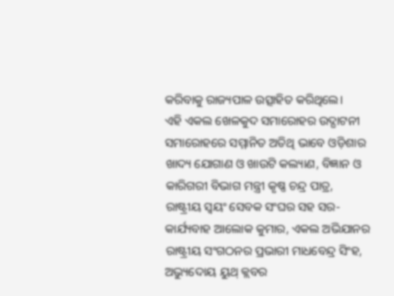କରିବାକୁ ରାଜ୍ୟପାଳ ଉତ୍ସାହିତ କରିଥିଲେ।
ଏହି ଏକଲ ଖେଳକୁଦ ସମାରୋହର ଉଦ୍ଘାଟନୀ ସମାରୋହରେ ସମ୍ମାନିତ ଅତିଥି ଭାବେ ଓଡ଼ିଶାର ଖାଦ୍ୟ ଯୋଗାଣ ଓ ଖାଉଟି କଲ୍ୟାଣ, ବିଜ୍ଞାନ ଓ କାରିଗରୀ ବିଭାଗ ମନ୍ତ୍ରୀ କୃଷ୍ଣ ଚନ୍ଦ୍ର ପାତ୍ର, ରାଷ୍ଟ୍ରୀୟ ସ୍ୱୟଂ ସେବକ ସଂଘର ସହ ସର-କାର୍ଯ୍ୟବାହ ଆଲୋକ କୁମାର, ଏକଲ ଅଭିଯାନର ରାଷ୍ଟ୍ରୀୟ ସଂଗଠନର ପ୍ରଭାରୀ ମାଧବେନ୍ଦ୍ର ସିଂହ, ଅଭ୍ୟୁଦୋୟ ୟୁଥ୍ କ୍ଲବର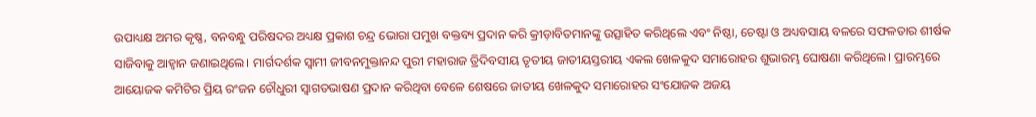ଉପାଧ୍ୟକ୍ଷ ଅମର କୃଷ୍ଣ, ବନବନ୍ଧୁ ପରିଷଦର ଅଧ୍ୟକ୍ଷ ପ୍ରକାଶ ଚନ୍ଦ୍ର ଭୋରା ପମୁଖ ବକ୍ତବ୍ୟ ପ୍ରଦାନ କରି କ୍ରୀଡ଼ାବିତମାନଙ୍କୁ ଉତ୍ସାହିତ କରିଥିଲେ ଏବଂ ନିଷ୍ଠା, ଚେଷ୍ଟା ଓ ଅଧ୍ୟବସାୟ ବଳରେ ସଫଳତାର ଶୀର୍ଷକ ସାଜିବାକୁ ଆହ୍ୱାନ ଜଣାଇଥିଲେ। ମାର୍ଗଦର୍ଶକ ସ୍ୱାମୀ ଜୀବନମୁକ୍ତାନନ୍ଦ ପୁରୀ ମହାରାଜ ତ୍ରିଦିବସୀୟ ତୃତୀୟ ଜାତୀୟସ୍ତରୀୟ ଏକଲ ଖେଳକୁଦ ସମାରୋହର ଶୁଭାରମ୍ଭ ଘୋଷଣା କରିଥିଲେ। ପ୍ରାରମ୍ଭରେ ଆୟୋଜକ କମିଟିର ପ୍ରିୟ ରଂଜନ ଚୌଧୁରୀ ସ୍ୱାଗତଭାଷଣ ପ୍ରଦାନ କରିଥିବା ବେଳେ ଶେଷରେ ଜାତୀୟ ଖେଳକୁଦ ସମାରୋହର ସଂଯୋଜକ ଅଜୟ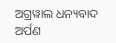ଅଗ୍ରୱାଲ ଧନ୍ୟବାଦ ଅର୍ପଣ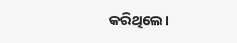କରିଥିଲେ।